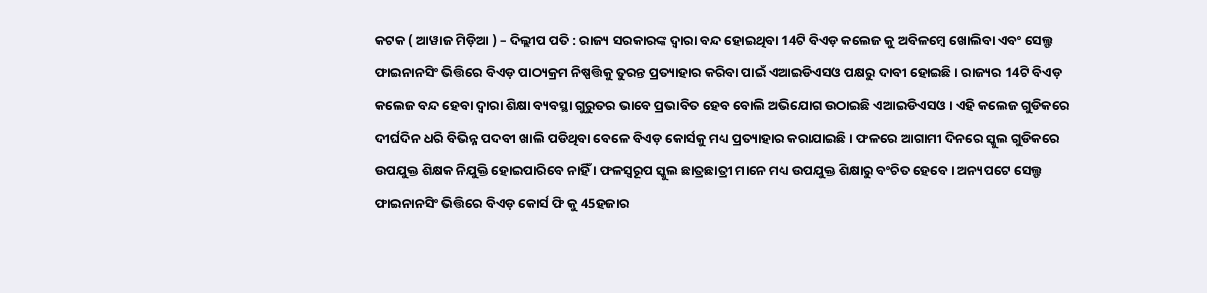କଟକ ( ଆୱାଜ ମିଡ଼ିଆ ) – ଦିଲ୍ଲୀପ ପତି : ରାଜ୍ୟ ସରକାରଙ୍କ ଦ୍ୱାରା ବନ୍ଦ ହୋଇଥିବା 14ଟି ବିଏଡ଼ କଲେଜ କୁ ଅବିଳମ୍ବେ ଖୋଲିବା ଏବଂ ସେଲ୍ଫ ଫାଇନାନସିଂ ଭିତ୍ତିରେ ବିଏଡ଼ ପାଠ୍ୟକ୍ରମ ନିଷ୍ପତ୍ତିକୁ ତୁରନ୍ତ ପ୍ରତ୍ୟାହାର କରିବା ପାଇଁ ଏଆଇଡିଏସଓ ପକ୍ଷରୁ ଦାବୀ ହୋଇଛି । ରାଜ୍ୟର 14ଟି ବିଏଡ଼ କଲେଜ ବନ୍ଦ ହେବା ଦ୍ୱାରା ଶିକ୍ଷା ବ୍ୟବସ୍ଥା ଗୁରୁତର ଭାବେ ପ୍ରଭାବିତ ହେବ ବୋଲି ଅଭିଯୋଗ ଉଠାଇଛି ଏଆଇଡିଏସଓ । ଏହି କଲେଜ ଗୁଡିକରେ ଦୀର୍ଘଦିନ ଧରି ବିଭିନ୍ନ ପଦବୀ ଖାଲି ପଡିଥିବା ବେଳେ ବିଏଡ଼ କୋର୍ସକୁ ମଧ୍ୟ ପ୍ରତ୍ୟାହାର କରାଯାଇଛି । ଫଳରେ ଆଗାମୀ ଦିନରେ ସ୍କୁଲ ଗୁଡିକରେ ଉପଯୁକ୍ତ ଶିକ୍ଷକ ନିଯୁକ୍ତି ହୋଇପାରିବେ ନାହିଁ । ଫଳସ୍ୱରୂପ ସ୍କୁଲ ଛାତ୍ରଛାତ୍ରୀ ମାନେ ମଧ୍ୟ ଉପଯୁକ୍ତ ଶିକ୍ଷାରୁ ବଂଚିତ ହେବେ । ଅନ୍ୟପଟେ ସେଲ୍ଫ ଫାଇନାନସିଂ ଭିତ୍ତିରେ ବିଏଡ଼ କୋର୍ସ ଫି କୁ 45ହଜାର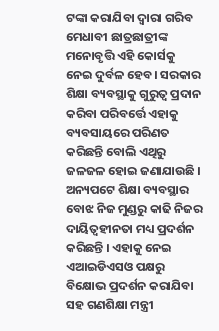ଟଙ୍କା କରାଯିବା ଦ୍ୱାରା ଗରିବ ମେଧାବୀ ଛାତ୍ରଛାତ୍ରୀଙ୍କ ମନୋବୃତ୍ତି ଏହି କୋର୍ସକୁ ନେଇ ଦୁର୍ବଳ ହେବ। ସରକାର ଶିକ୍ଷା ବ୍ୟବସ୍ଥାକୁ ଗୁରୁତ୍ୱ ପ୍ରଦାନ କରିବା ପରିବର୍ତ୍ତେ ଏହାକୁ ବ୍ୟବସାୟରେ ପରିଣତ କରିଛନ୍ତି ବୋଲି ଏଥିରୁ ଜଳଜଳ ହୋଇ ଜଣାଯାଉଛି । ଅନ୍ୟପଟେ ଶିକ୍ଷା ବ୍ୟବସ୍ଥାର ବୋଝ ନିଜ ମୁଣ୍ଡରୁ କାଢି ନିଜର ଦାୟିତ୍ବହୀନତା ମଧ୍ୟ ପ୍ରଦର୍ଶନ କରିଛନ୍ତି । ଏହାକୁ ନେଇ ଏଆଇଡିଏସଓ ପକ୍ଷରୁ ବିକ୍ଷୋଭ ପ୍ରଦର୍ଶନ କରାଯିବା ସହ ଗଣଶିକ୍ଷା ମନ୍ତ୍ରୀ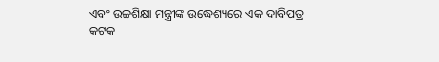ଏବଂ ଉଚ୍ଚଶିକ୍ଷା ମନ୍ତ୍ରୀଙ୍କ ଉଦ୍ଧେଶ୍ୟରେ ଏକ ଦାବିପତ୍ର କଟକ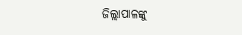ଜିଲ୍ଲାପାଳଙ୍କୁ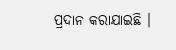ପ୍ରଦାନ କରାଯାଇଛି ।